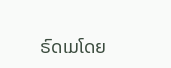ຣົດເມໂດຍ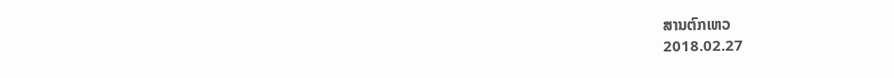ສານຕົກເຫວ
2018.02.27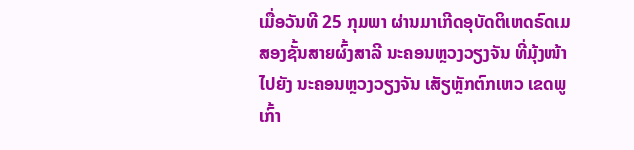ເມື່ອວັນທີ 25 ກຸມພາ ຜ່ານມາເກີດອຸບັດຕິເຫດຣົດເມ ສອງຊັ້ນສາຍຜົ້ງສາລີ ນະຄອນຫຼວງວຽງຈັນ ທີ່ມຸ້ງໜ້າໄປຍັງ ນະຄອນຫຼວງວຽງຈັນ ເສັຽຫຼັກຕົກເຫວ ເຂດພູເກົ້າ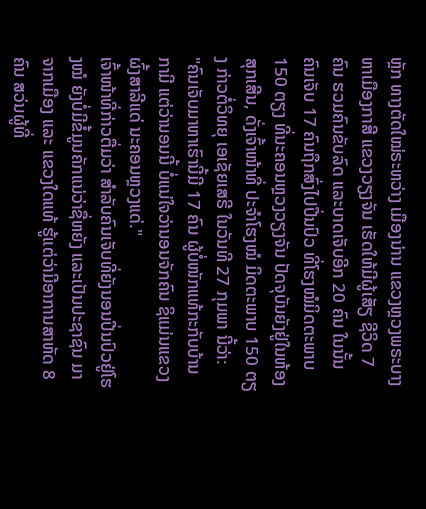ຫຼັກ ທາງຕັດໃໝ່ຣະຫວ່າງ ເມືອງນ່ານ ແຂວງຫຼວງພຣະບາງ ຫາເມືອງກາສີ ແຂວງວຽງຈັນ ເຮັດໃຫ້ມີຜູ້ເສັຽ ຊີວິດ 7 ຄົນ ຮວມຄົນຂັບລົດ ແລະບາດເຈັບອີກ 20 ຄົນ ໃນນັ້ນ ຄົນເຈັບ 17 ຄົນຖືກສົ່ງໄປປີ່ນປົວ ທີ່ໂຮງໝໍມິດຕະພາບ 150 ຕຽງ ທີ່ນະຄອນຫຼວງວຽງຈັນ ປັດຈຸບັນຍັງຢູ່ໃນຫ້ອງສຸກເສີນ, ດັ່ງເຈົ້າໜ້າທີ່ ປະຈຳໂຮງໝໍ ມິດຕະພາບ 150 ຕຽງ ກ່າວຕໍ່ວິທຍຸ ເອເຊັຍເສຣີ ໃນວັນທີ 27 ກຸມພາ ນີ້ວ່າ:
"ຄົນເຈັບມາຫາເຮົານີ້ມີ 17 ຄົນ ຜູ້ບໍ່ໜັກແທ້ກະກັບບ້ານ ກາມີ ແຕ່ວ່ານອນນີ້ ບໍ່ແນ່ໃຈວ່ານອນຈັກຄົນ ຊິແມ່ນແຂວງຜົ້ງສາລີແດ່ ນະຄອນຫຼວງແດ່."
ເຈົ້າໜ້າທີ່ກ່າວຕື່ມວ່າ ສຳລັບຄົນເຈັບທີ່ຍັງນອນປີ່ນປົວຢູ່ໂຮງໝໍ ຍັງບໍ່ມີຂໍ້ມູນຄັກແນ່ວ່າຊື່ຫຍັງ ແລະເປັນປະຊາຊົນ ມາຈາກເມືອງ ແລະ ແຂວງໃດແທ້ ຮູ້ແຕ່ວ່າມີອາການສາຫັດ 8 ຄົນ ສວ່ນຜູ້ທີ່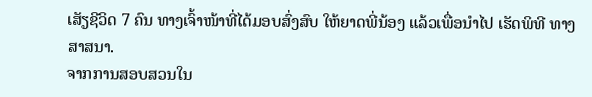ເສັຽຊີວິດ 7 ຄົນ ທາງເຈົ້າໜ້າທີ່ໄດ້ມອບສົ່ງສົບ ໃຫ້ຍາດພີ່ນ້ອງ ແລ້ວເພື່ອນໍາໄປ ເຮັດພິທີ ທາງສາສນາ.
ຈາກການສອບສວນໃນ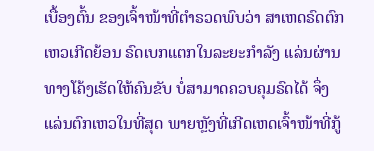ເບື້ອງຕົ້ນ ຂອງເຈົ້າໜ້າທີ່ຕຳຣວດພົບວ່າ ສາເຫດຣົດຕົກເຫວເກີດຍ້ອນ ຣົດເບກແຕກໃນລະຍະກໍາລັງ ແລ່ນຜ່ານ ທາງໂຄ້ງເຮັດໃຫ້ຄົນຂັບ ບໍ່ສາມາດຄວບຄຸມຣົດໄດ້ ຈຶ່ງແລ່ນຕົກເຫວໃນທີ່ສຸດ ພາຍຫຼັງທີ່ເກີດເຫດເຈົ້າໜ້າທີ່ກູ້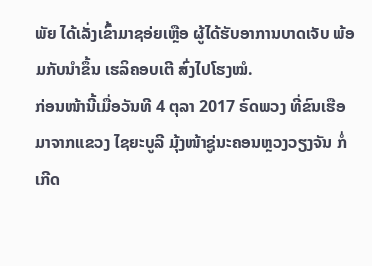ພັຍ ໄດ້ເລັ່ງເຂົ້າມາຊອ່ຍເຫຼືອ ຜູ້ໄດ້ຮັບອາການບາດເຈັບ ພ້ອມກັບນໍາຂຶ້ນ ເຮລິຄອບເຕີ ສົ່ງໄປໂຮງໝໍ.
ກ່ອນໜ້ານີ້ເມື່ອວັນທີ 4 ຕຸລາ 2017 ຣົດພວງ ທີ່ຂົນເຮືອ ມາຈາກແຂວງ ໄຊຍະບູລີ ມຸ້ງໜ້າຊູ່ນະຄອນຫຼວງວຽງຈັນ ກໍ່ເກີດ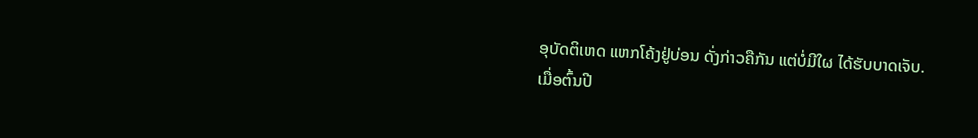ອຸບັດຕິເຫດ ແຫກໂຄ້ງຢູ່ບ່ອນ ດັ່ງກ່າວຄືກັນ ແຕ່ບໍ່ມີໃຜ ໄດ້ຮັບບາດເຈັບ.
ເມື່ອຕົ້ນປີ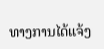ທາງການໄດ້ແຈ້ງ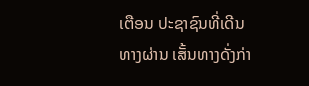ເຕືອນ ປະຊາຊົນທີ່ເດີນທາງຜ່ານ ເສັ້ນທາງດັ່ງກ່າ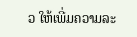ວ ໃຫ້ເພີ່ມຄວາມລະ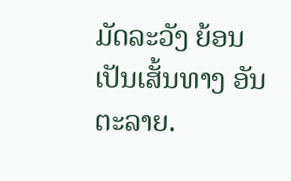ມັດລະວັງ ຍ້ອນເປັນເສັ້ນທາງ ອັນຕະລາຍ.